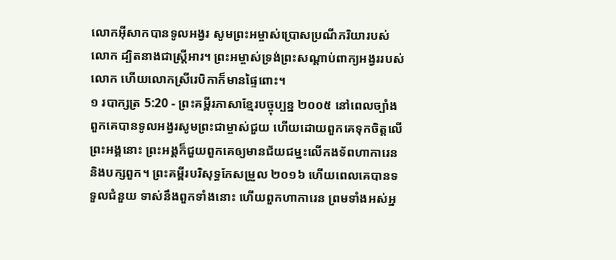លោកអ៊ីសាកបានទូលអង្វរ សូមព្រះអម្ចាស់ប្រោសប្រណីភរិយារបស់លោក ដ្បិតនាងជាស្ត្រីអារ។ ព្រះអម្ចាស់ទ្រង់ព្រះសណ្ដាប់ពាក្យអង្វររបស់លោក ហើយលោកស្រីរេបិកាក៏មានផ្ទៃពោះ។
១ របាក្សត្រ 5:20 - ព្រះគម្ពីរភាសាខ្មែរបច្ចុប្បន្ន ២០០៥ នៅពេលច្បាំង ពួកគេបានទូលអង្វរសូមព្រះជាម្ចាស់ជួយ ហើយដោយពួកគេទុកចិត្តលើព្រះអង្គនោះ ព្រះអង្គក៏ជួយពួកគេឲ្យមានជ័យជម្នះលើកងទ័ពហាការេន និងបក្សពួក។ ព្រះគម្ពីរបរិសុទ្ធកែសម្រួល ២០១៦ ហើយពេលគេបានទទួលជំនួយ ទាស់នឹងពួកទាំងនោះ ហើយពួកហាការេន ព្រមទាំងអស់អ្ន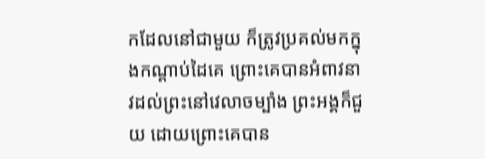កដែលនៅជាមួយ ក៏ត្រូវប្រគល់មកក្នុងកណ្ដាប់ដៃគេ ព្រោះគេបានអំពាវនាវដល់ព្រះនៅវេលាចម្បាំង ព្រះអង្គក៏ជួយ ដោយព្រោះគេបាន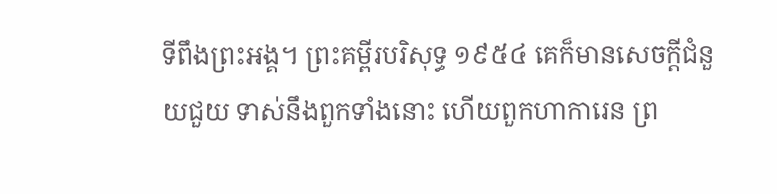ទីពឹងព្រះអង្គ។ ព្រះគម្ពីរបរិសុទ្ធ ១៩៥៤ គេក៏មានសេចក្ដីជំនួយជួយ ទាស់នឹងពួកទាំងនោះ ហើយពួកហាការេន ព្រ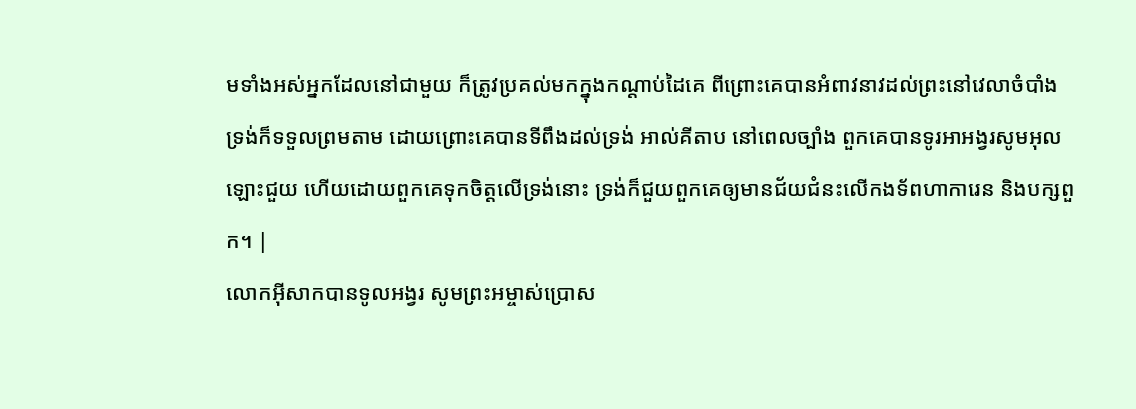មទាំងអស់អ្នកដែលនៅជាមួយ ក៏ត្រូវប្រគល់មកក្នុងកណ្តាប់ដៃគេ ពីព្រោះគេបានអំពាវនាវដល់ព្រះនៅវេលាចំបាំង ទ្រង់ក៏ទទួលព្រមតាម ដោយព្រោះគេបានទីពឹងដល់ទ្រង់ អាល់គីតាប នៅពេលច្បាំង ពួកគេបានទូរអាអង្វរសូមអុលឡោះជួយ ហើយដោយពួកគេទុកចិត្តលើទ្រង់នោះ ទ្រង់ក៏ជួយពួកគេឲ្យមានជ័យជំនះលើកងទ័ពហាការេន និងបក្សពួក។ |
លោកអ៊ីសាកបានទូលអង្វរ សូមព្រះអម្ចាស់ប្រោស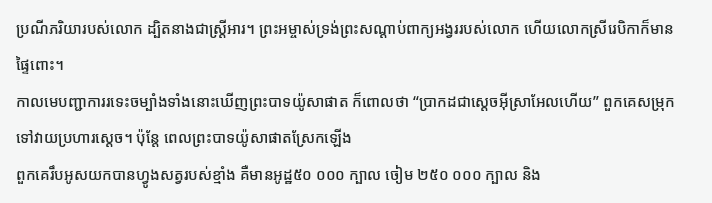ប្រណីភរិយារបស់លោក ដ្បិតនាងជាស្ត្រីអារ។ ព្រះអម្ចាស់ទ្រង់ព្រះសណ្ដាប់ពាក្យអង្វររបស់លោក ហើយលោកស្រីរេបិកាក៏មានផ្ទៃពោះ។
កាលមេបញ្ជាការរទេះចម្បាំងទាំងនោះឃើញព្រះបាទយ៉ូសាផាត ក៏ពោលថា “ប្រាកដជាស្ដេចអ៊ីស្រាអែលហើយ” ពួកគេសម្រុកទៅវាយប្រហារស្ដេច។ ប៉ុន្តែ ពេលព្រះបាទយ៉ូសាផាតស្រែកឡើង
ពួកគេរឹបអូសយកបានហ្វូងសត្វរបស់ខ្មាំង គឺមានអូដ្ឋ៥០ ០០០ ក្បាល ចៀម ២៥០ ០០០ ក្បាល និង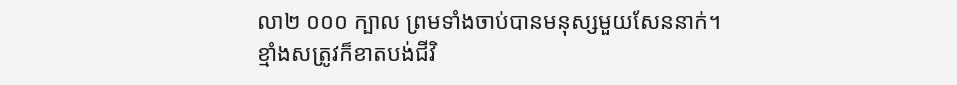លា២ ០០០ ក្បាល ព្រមទាំងចាប់បានមនុស្សមួយសែននាក់។
ខ្មាំងសត្រូវក៏ខាតបង់ជីវិ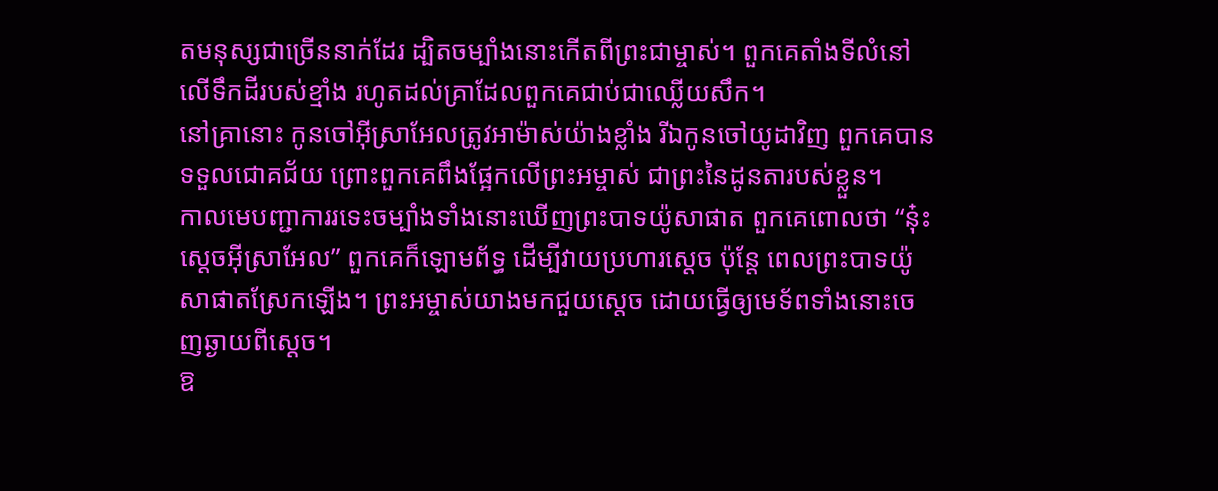តមនុស្សជាច្រើននាក់ដែរ ដ្បិតចម្បាំងនោះកើតពីព្រះជាម្ចាស់។ ពួកគេតាំងទីលំនៅលើទឹកដីរបស់ខ្មាំង រហូតដល់គ្រាដែលពួកគេជាប់ជាឈ្លើយសឹក។
នៅគ្រានោះ កូនចៅអ៊ីស្រាអែលត្រូវអាម៉ាស់យ៉ាងខ្លាំង រីឯកូនចៅយូដាវិញ ពួកគេបានទទួលជោគជ័យ ព្រោះពួកគេពឹងផ្អែកលើព្រះអម្ចាស់ ជាព្រះនៃដូនតារបស់ខ្លួន។
កាលមេបញ្ជាការរទេះចម្បាំងទាំងនោះឃើញព្រះបាទយ៉ូសាផាត ពួកគេពោលថា “នុ៎ះ ស្ដេចអ៊ីស្រាអែល” ពួកគេក៏ឡោមព័ទ្ធ ដើម្បីវាយប្រហារស្ដេច ប៉ុន្តែ ពេលព្រះបាទយ៉ូសាផាតស្រែកឡើង។ ព្រះអម្ចាស់យាងមកជួយស្ដេច ដោយធ្វើឲ្យមេទ័ពទាំងនោះចេញឆ្ងាយពីស្ដេច។
ឱ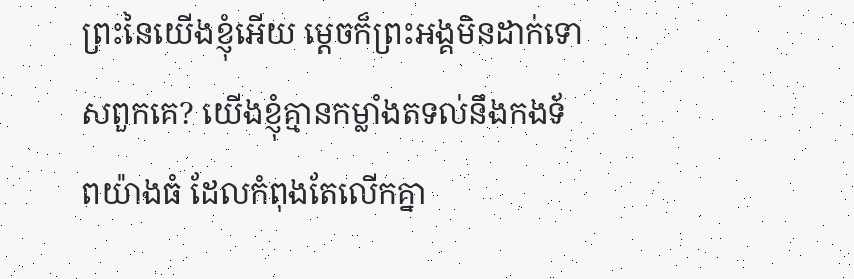ព្រះនៃយើងខ្ញុំអើយ ម្ដេចក៏ព្រះអង្គមិនដាក់ទោសពួកគេ? យើងខ្ញុំគ្មានកម្លាំងតទល់នឹងកងទ័ពយ៉ាងធំ ដែលកំពុងតែលើកគ្នា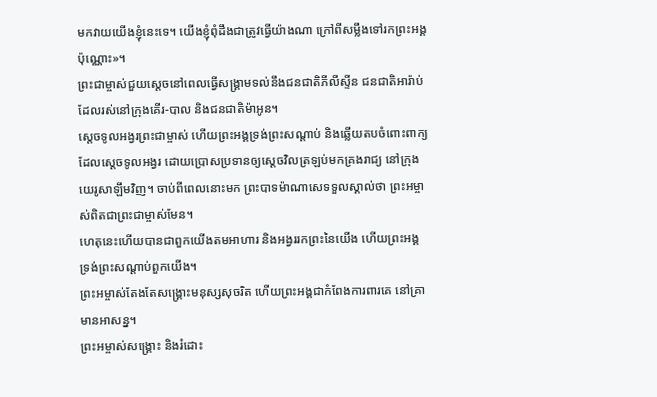មកវាយយើងខ្ញុំនេះទេ។ យើងខ្ញុំពុំដឹងជាត្រូវធ្វើយ៉ាងណា ក្រៅពីសម្លឹងទៅរកព្រះអង្គប៉ុណ្ណោះ»។
ព្រះជាម្ចាស់ជួយស្ដេចនៅពេលធ្វើសង្គ្រាមទល់នឹងជនជាតិភីលីស្ទីន ជនជាតិអារ៉ាប់ដែលរស់នៅក្រុងគើរ-បាល និងជនជាតិម៉ាអូន។
ស្ដេចទូលអង្វរព្រះជាម្ចាស់ ហើយព្រះអង្គទ្រង់ព្រះសណ្ដាប់ និងឆ្លើយតបចំពោះពាក្យដែលស្ដេចទូលអង្វរ ដោយប្រោសប្រទានឲ្យស្ដេចវិលត្រឡប់មកគ្រងរាជ្យ នៅក្រុងយេរូសាឡឹមវិញ។ ចាប់ពីពេលនោះមក ព្រះបាទម៉ាណាសេទទួលស្គាល់ថា ព្រះអម្ចាស់ពិតជាព្រះជាម្ចាស់មែន។
ហេតុនេះហើយបានជាពួកយើងតមអាហារ និងអង្វររកព្រះនៃយើង ហើយព្រះអង្គទ្រង់ព្រះសណ្ដាប់ពួកយើង។
ព្រះអម្ចាស់តែងតែសង្គ្រោះមនុស្សសុចរិត ហើយព្រះអង្គជាកំពែងការពារគេ នៅគ្រាមានអាសន្ន។
ព្រះអម្ចាស់សង្គ្រោះ និងរំដោះ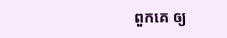ពួកគេ ឲ្យ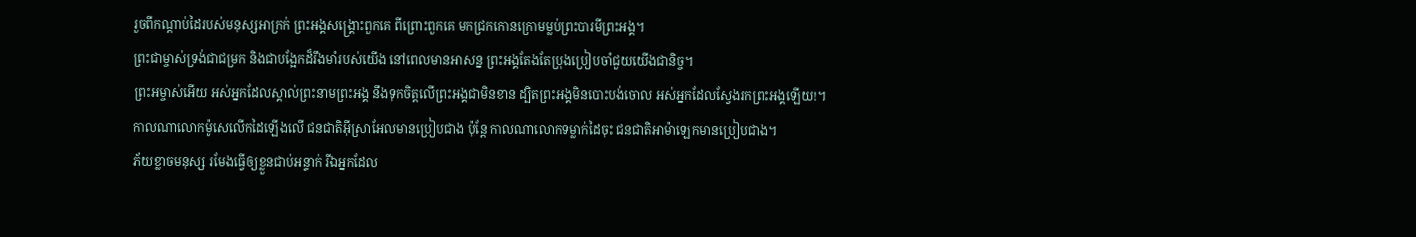រួចពីកណ្ដាប់ដៃរបស់មនុស្សអាក្រក់ ព្រះអង្គសង្គ្រោះពួកគេ ពីព្រោះពួកគេ មកជ្រកកោនក្រោមម្លប់ព្រះបារមីព្រះអង្គ។
ព្រះជាម្ចាស់ទ្រង់ជាជម្រក និងជាបង្អែកដ៏រឹងមាំរបស់យើង នៅពេលមានអាសន្ន ព្រះអង្គតែងតែប្រុងប្រៀបចាំជួយយើងជានិច្ច។
ព្រះអម្ចាស់អើយ អស់អ្នកដែលស្គាល់ព្រះនាមព្រះអង្គ នឹងទុកចិត្តលើព្រះអង្គជាមិនខាន ដ្បិតព្រះអង្គមិនបោះបង់ចោល អស់អ្នកដែលស្វែងរកព្រះអង្គឡើយ!។
កាលណាលោកម៉ូសេលើកដៃឡើងលើ ជនជាតិអ៊ីស្រាអែលមានប្រៀបជាង ប៉ុន្តែ កាលណាលោកទម្លាក់ដៃចុះ ជនជាតិអាម៉ាឡេកមានប្រៀបជាង។
ភ័យខ្លាចមនុស្ស រមែងធ្វើឲ្យខ្លួនជាប់អន្ទាក់ រីឯអ្នកដែល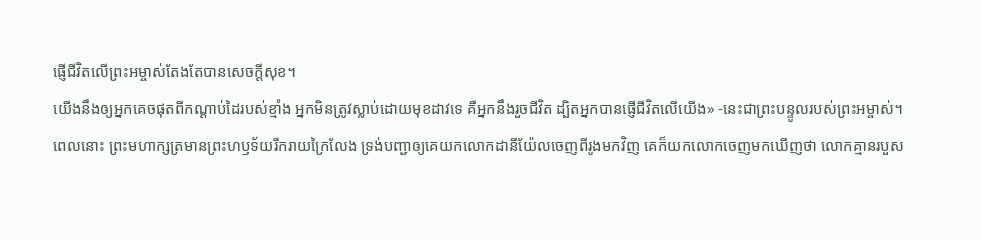ផ្ញើជីវិតលើព្រះអម្ចាស់តែងតែបានសេចក្ដីសុខ។
យើងនឹងឲ្យអ្នកគេចផុតពីកណ្ដាប់ដៃរបស់ខ្មាំង អ្នកមិនត្រូវស្លាប់ដោយមុខដាវទេ គឺអ្នកនឹងរួចជីវិត ដ្បិតអ្នកបានផ្ញើជីវិតលើយើង» -នេះជាព្រះបន្ទូលរបស់ព្រះអម្ចាស់។
ពេលនោះ ព្រះមហាក្សត្រមានព្រះហឫទ័យរីករាយក្រៃលែង ទ្រង់បញ្ជាឲ្យគេយកលោកដានីយ៉ែលចេញពីរូងមកវិញ គេក៏យកលោកចេញមកឃើញថា លោកគ្មានរបួស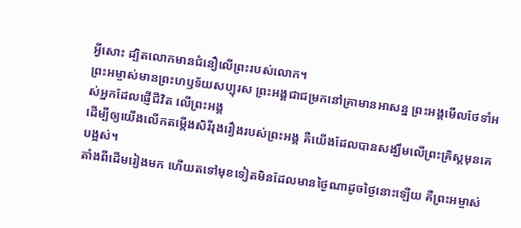អ្វីសោះ ដ្បិតលោកមានជំនឿលើព្រះរបស់លោក។
ព្រះអម្ចាស់មានព្រះហឫទ័យសប្បុរស ព្រះអង្គជាជម្រកនៅគ្រាមានអាសន្ន ព្រះអង្គមើលថែទាំអស់អ្នកដែលផ្ញើជីវិត លើព្រះអង្គ
ដើម្បីឲ្យយើងលើកតម្កើងសិរីរុងរឿងរបស់ព្រះអង្គ គឺយើងដែលបានសង្ឃឹមលើព្រះគ្រិស្តមុនគេបង្អស់។
តាំងពីដើមរៀងមក ហើយតទៅមុខទៀតមិនដែលមានថ្ងៃណាដូចថ្ងៃនោះឡើយ គឺព្រះអម្ចាស់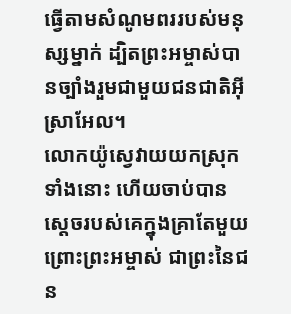ធ្វើតាមសំណូមពររបស់មនុស្សម្នាក់ ដ្បិតព្រះអម្ចាស់បានច្បាំងរួមជាមួយជនជាតិអ៊ីស្រាអែល។
លោកយ៉ូស្វេវាយយកស្រុកទាំងនោះ ហើយចាប់បានស្ដេចរបស់គេក្នុងគ្រាតែមួយ ព្រោះព្រះអម្ចាស់ ជាព្រះនៃជន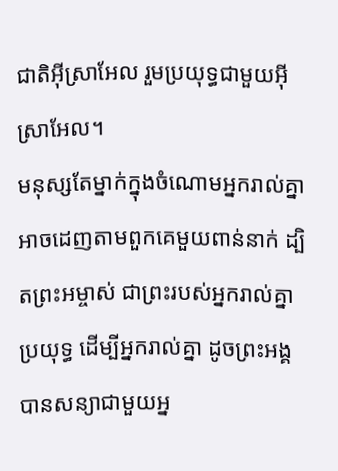ជាតិអ៊ីស្រាអែល រួមប្រយុទ្ធជាមួយអ៊ីស្រាអែល។
មនុស្សតែម្នាក់ក្នុងចំណោមអ្នករាល់គ្នា អាចដេញតាមពួកគេមួយពាន់នាក់ ដ្បិតព្រះអម្ចាស់ ជាព្រះរបស់អ្នករាល់គ្នាប្រយុទ្ធ ដើម្បីអ្នករាល់គ្នា ដូចព្រះអង្គបានសន្យាជាមួយអ្ន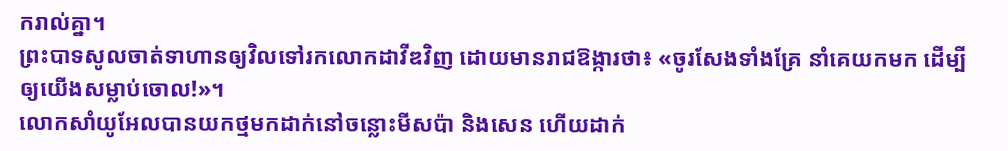ករាល់គ្នា។
ព្រះបាទសូលចាត់ទាហានឲ្យវិលទៅរកលោកដាវីឌវិញ ដោយមានរាជឱង្ការថា៖ «ចូរសែងទាំងគ្រែ នាំគេយកមក ដើម្បីឲ្យយើងសម្លាប់ចោល!»។
លោកសាំយូអែលបានយកថ្មមកដាក់នៅចន្លោះមីសប៉ា និងសេន ហើយដាក់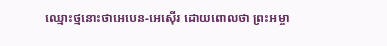ឈ្មោះថ្មនោះថាអេបេន-អេស៊ើរ ដោយពោលថា ព្រះអម្ចា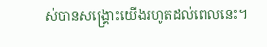ស់បានសង្គ្រោះយើងរហូតដល់ពេលនេះ។